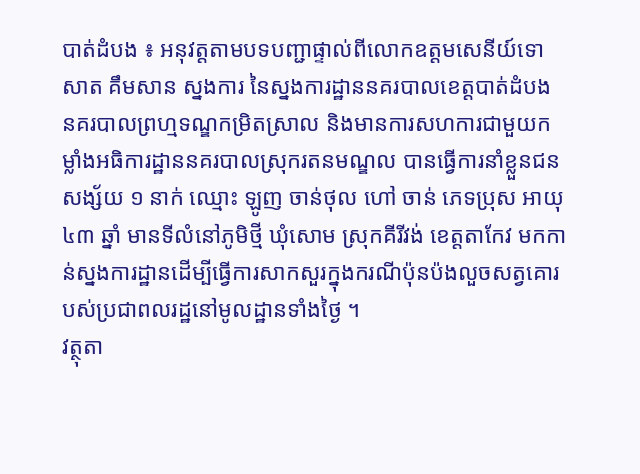បាត់ដំបង ៖ អនុវត្តតាមបទបញ្ជាផ្ទាល់ពីលោកឧត្ដមសេនីយ៍ទោ សាត គឹមសាន ស្នងការ នៃស្នងការដ្ឋាននគរបាលខេត្តបាត់ដំបង នគរបាលព្រហ្មទណ្ឌកម្រិតស្រាល និងមានការសហការជាមួយកម្លាំងអធិការដ្ឋាននគរបាលស្រុករតនមណ្ឌល បានធ្វើការនាំខ្លួនជនសង្ស័យ ១ នាក់ ឈ្មោះ ឡូញ ចាន់ថុល ហៅ ចាន់ ភេទប្រុស អាយុ ៤៣ ឆ្នាំ មានទីលំនៅភូមិថ្មី ឃុំសោម ស្រុកគីរីវង់ ខេត្តតាកែវ មកកាន់ស្នងការដ្ឋានដើម្បីធ្វើការសាកសួរក្នុងករណីប៉ុនប៉ងលួចសត្វគោរបស់ប្រជាពលរដ្ឋនៅមូលដ្ឋានទាំងថ្ងៃ ។
វត្ថុតា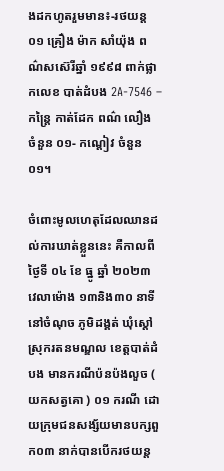ងដកហូតរួមមាន៖-រថយន្ត ០១ គ្រឿង ម៉ាក សាំយ៉ុង ពណ៌សស៊េរីឆ្នាំ ១៩៩៨ ពាក់ផ្លាកលេខ បាត់ដំបង 2A-7546 – កន្ត្រៃ កាត់ដែក ពណ៌ លឿង ចំនួន ០១- កណ្តៀវ ចំនួន ០១។

ចំពោះមូលហេតុដែលឈានដល់ការឃាត់ខ្លួននេះ គឺកាលពីថ្ងៃទី ០៤ ខែ ធ្នូ ឆ្នាំ ២០២៣ វេលាម៉ោង ១៣និង៣០ នាទី នៅចំណុច ភូមិដង្គត់ ឃុំស្តៅ ស្រុករតនមណ្ឌល ខេត្តបាត់ដំបង មានករណីប៉នប៉ងលួច ( យកសត្វគោ ) ០១ ករណី ដោយក្រុមជនសង្ស័យមានបក្សពួក០៣ នាក់បានបើករថយន្ត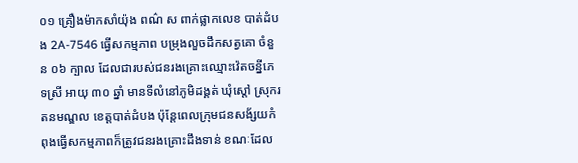០១ គ្រឿងម៉ាកសាំយ៉ុង ពណ៌ ស ពាក់ផ្លាកលេខ បាត់ដំបង 2A-7546 ធ្វើសកម្មភាព បម្រុងលួចដឹកសត្វគោ ចំនួន ០៦ ក្បាល ដែលជារបស់ជនរងគ្រោះឈ្មោះវ៉េតចន្នីភេទស្រី អាយុ ៣០ ឆ្នាំ មានទីលំនៅភូមិដង្គត់ ឃុំស្តៅ ស្រុករតនមណ្ឌល ខេត្តបាត់ដំបង ប៉ុន្តែពេលក្រុមជនសង័្សយកំពុងធ្វើសកម្មភាពក៏ត្រូវជនរងគ្រោះដឹងទាន់ ខណៈដែល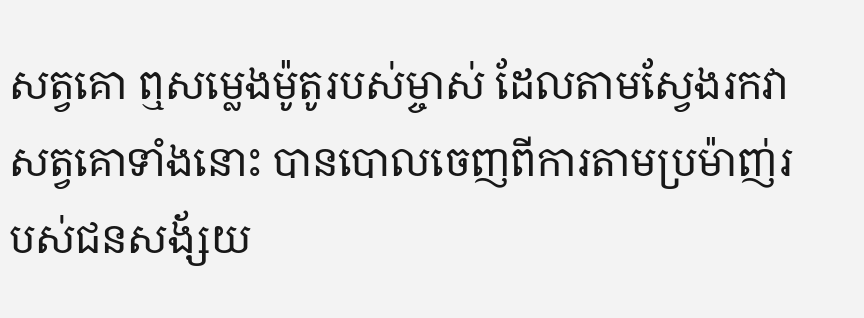សត្វគោ ឮសម្លេងម៉ូតូរបស់ម្ចាស់ ដែលតាមស្វែងរកវា សត្វគោទាំងនោះ បានបោលចេញពីការតាមប្រម៉ាញ់របស់ជនសង័្សយ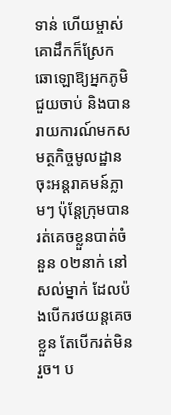ទាន់ ហើយម្ចាស់គោដឹកក៏ស្រែកឆោឡោឱ្យអ្នកភូមិជួយចាប់ និងបានរាយការណ៍មកសមត្ថកិច្ចមូលដ្ឋាន ចុះអន្តរាគមន៍ភ្លាមៗ ប៉ុន្តែក្រុមបានរត់គេចខ្លួនបាត់ចំនួន ០២នាក់ នៅសល់ម្នាក់ ដែលប៉ងបើករថយន្តគេចខ្លួន តែបើករត់មិនរួច។ ប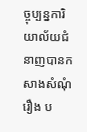ច្ចុប្បន្នការិយាល័យជំនាញបានកសាងសំណុំរឿង ប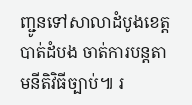ញ្ជូនទៅសាលាដំបូងខេត្តបាត់ដំបង ចាត់ការបន្តតាមនីតិវិធីច្បាប់៕ រ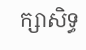ក្សាសិទ្ធ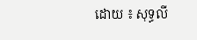ដោយ ៖ សុទ្ធលី